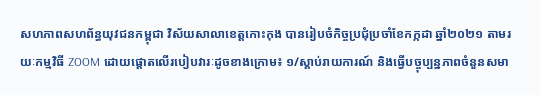សហភាពសហព័ន្ធយុវជនកម្ពុជា វិស័យសាលាខេត្តកោះកុង បានរៀបចំកិច្ចប្រជុំប្រចាំខែកក្កដា ឆ្នាំ២០២១ តាមរយៈកម្មវិធី ZOOM ដោយផ្តោតលើរបៀបវារៈដូចខាងក្រោម៖ ១/ស្តាប់រាយការណ៍ និងធ្វើបច្ចុប្បន្នភាពចំនួនសមា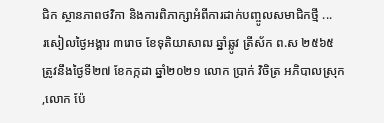ជិក ស្ថានភាពថវិកា និងការពិភាក្សាអំពីការដាក់បញ្ចូលសមាជិកថ្មី ...
រសៀលថ្ងៃអង្គារ ៣រោច ខែទុតិយាសាឍ ឆ្នាំឆ្លូវ ត្រីស័ក ព.ស ២៥៦៥ ត្រូវនឹងថ្ងៃទី២៧ ខែកក្កដា ឆ្នាំ២០២១ លោក ប្រាក់ វិចិត្រ អភិបាលស្រុក ,លោក ប៉ែ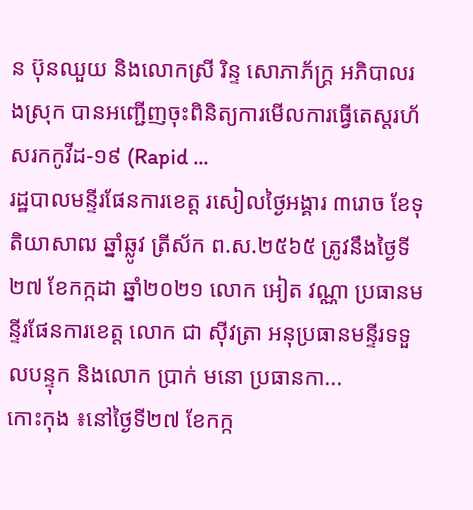ន ប៊ុនឈួយ និងលោកស្រី រិន្ទ សោភាភ័ក្រ្ត អភិបាលរងស្រុក បានអញ្ជើញចុះពិនិត្យការមើលការធ្វើតេស្តរហ័សរកកូវីដ-១៩ (Rapid ...
រដ្ឋបាលមន្ទីរផែនការខេត្ត រសៀលថ្ងៃអង្គារ ៣រោច ខែទុតិយាសាឍ ឆ្នាំឆ្លូវ ត្រីស័ក ព.ស.២៥៦៥ ត្រូវនឹងថ្ងៃទី២៧ ខែកក្កដា ឆ្នាំ២០២១ លោក អៀត វណ្ណា ប្រធានមន្ទីរផែនការខេត្ត លោក ជា ស៊ីវត្រា អនុប្រធានមន្ទីរទទួលបន្ទុក និងលោក ប្រាក់ មនោ ប្រធានកា...
កោះកុង ៖នៅថ្ងៃទី២៧ ខែកក្ក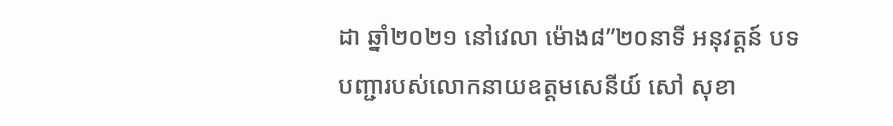ដា ឆ្នាំ២០២១ នៅវេលា ម៉ោង៨”២០នាទី អនុវត្តន៍ បទបញ្ជារបស់លោកនាយឧត្តមសេនីយ៍ សៅ សុខា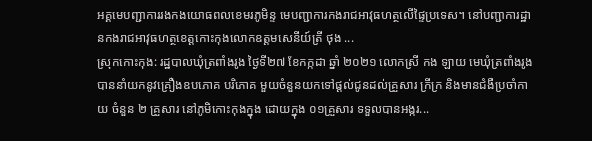អគ្គមេបញ្ជាការរងកងយោធពលខេមរភូមិន្ទ មេបញ្ជាការកងរាជអាវុធហត្ថលើផ្ទៃប្រទេស។ នៅបញ្ជាការដ្ឋានកងរាជអាវុធហត្ថខេត្តកោះកុងលោកឧត្តមសេនីយ៍ត្រី ថុង ...
ស្រុកកោះកុង: រដ្ឋបាលឃុំត្រពាំងរូង ថ្ងៃទី២៧ ខែកក្កដា ឆ្នាំ ២០២១ លោកស្រី កង ឡាយ មេឃុំត្រពាំងរូង បាននាំយកនូវគ្រឿងឧបភោគ បរិភោគ មួយចំនួនយកទៅផ្តល់ជូនដល់គ្រួសារ ក្រីក្រ និងមានជំងឺប្រចាំកាយ ចំនួន ២ គ្រួសារ នៅភូមិកោះកុងក្នុង ដោយក្នុង ០១គ្រួសារ ទទួលបានអង្ករ...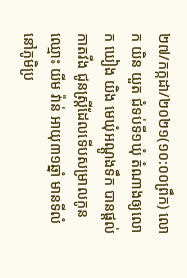២៧/កក្កដា/២០២១(១០:០០ព្រឹក) លោក យិន យួត ជំទប់ទី១ឃុំ តំណាងឲ្យលោក ឃៀង យិង មេឃុំអណ្តូងទឹក បានផ្តល់កាតវីង ជូនស្រ្តីដែលទើបសម្រាលកូន ឈ្មោះ យីម វ៉ាន់ អាយុ៣១ឆ្នាំ មានទីលំនៅភូមិប្រ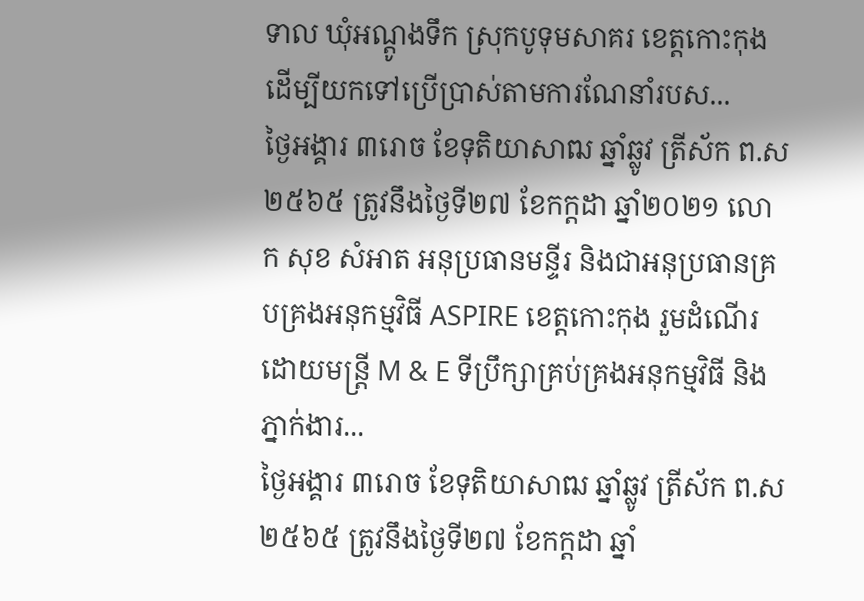ទាល ឃុំអណ្តូងទឹក ស្រុកបូទុមសាគរ ខេត្តកោះកុងដើម្បីយកទៅប្រើប្រាស់តាមការណែនាំរបស...
ថ្ងៃអង្គារ ៣រោច ខែទុតិយាសាឍ ឆ្នាំឆ្លូវ ត្រីស័ក ព.ស ២៥៦៥ ត្រូវនឹងថ្ងៃទី២៧ ខែកក្តដា ឆ្នាំ២០២១ លោក សុខ សំអាត អនុប្រធានមន្ទីរ និងជាអនុប្រធានគ្របគ្រងអនុកម្មវិធី ASPIRE ខេត្តកោះកុង រួមដំណើរដោយមន្រ្តី M & E ទីប្រឹក្សាគ្រប់គ្រងអនុកម្មវិធី និងភ្នាក់ងារ...
ថ្ងៃអង្គារ ៣រោច ខែទុតិយាសាឍ ឆ្នាំឆ្លូវ ត្រីស័ក ព.ស ២៥៦៥ ត្រូវនឹងថ្ងៃទី២៧ ខែកក្តដា ឆ្នាំ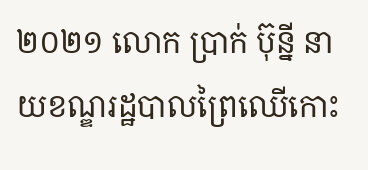២០២១ លោក ប្រាក់ ប៊ុន្នី នាយខណ្ឌរដ្ឋបាលព្រៃឈើកោះ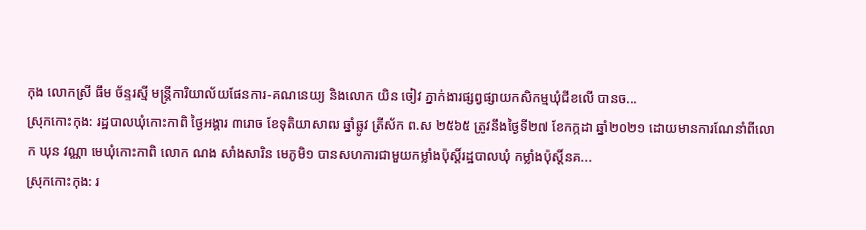កុង លោកស្រី ធឹម ច័ន្ទរស្មី មន្រ្តីការិយាល័យផែនការ-គណនេយ្យ និងលោក យិន ចៀវ ភ្នាក់ងារផ្សព្វផ្សាយកសិកម្មឃុំជីខលើ បានច...
ស្រុកកោះកុង: រដ្ឋបាលឃុំកោះកាពិ ថ្ងៃអង្គារ ៣រោច ខែទុតិយាសាឍ ឆ្នាំឆ្លូវ ត្រីស័ក ព.ស ២៥៦៥ ត្រូវនឹងថ្ងៃទី២៧ ខែកក្កដា ឆ្នាំ២០២១ ដោយមានការណែនាំពីលោក ឃុន វណ្ណា មេឃុំកោះកាពិ លោក ណង សាំងសារិន មេភូមិ១ បានសហការជាមួយកម្លាំងប៉ុស្តិ៍រដ្ឋបាលឃុំ កម្លាំងប៉ុស្តិ៍នគ...
ស្រុកកោះកុង: រ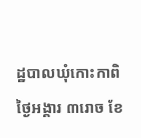ដ្ឋបាលឃុំកោះកាពិ ថ្ងៃអង្គារ ៣រោច ខែ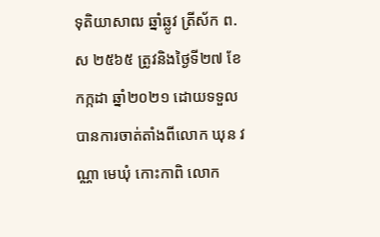ទុតិយាសាឍ ឆ្នាំឆ្លូវ ត្រីស័ក ព.ស ២៥៦៥ ត្រូវនិងថ្ងៃទី២៧ ខែកក្កដា ឆ្នាំ២០២១ ដោយទទួលបានការចាត់តាំងពីលោក ឃុន វណ្ណា មេឃុំ កោះកាពិ លោក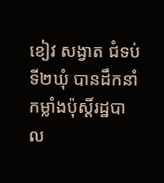ខៀវ សង្វាត ជំទប់ទី២ឃុំ បានដឹកនាំកម្លាំងប៉ុស្តិ៍រដ្ឋបាល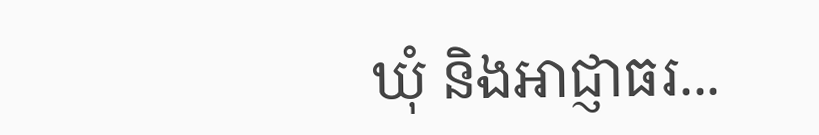ឃុំ និងអាជ្ញាធរ...